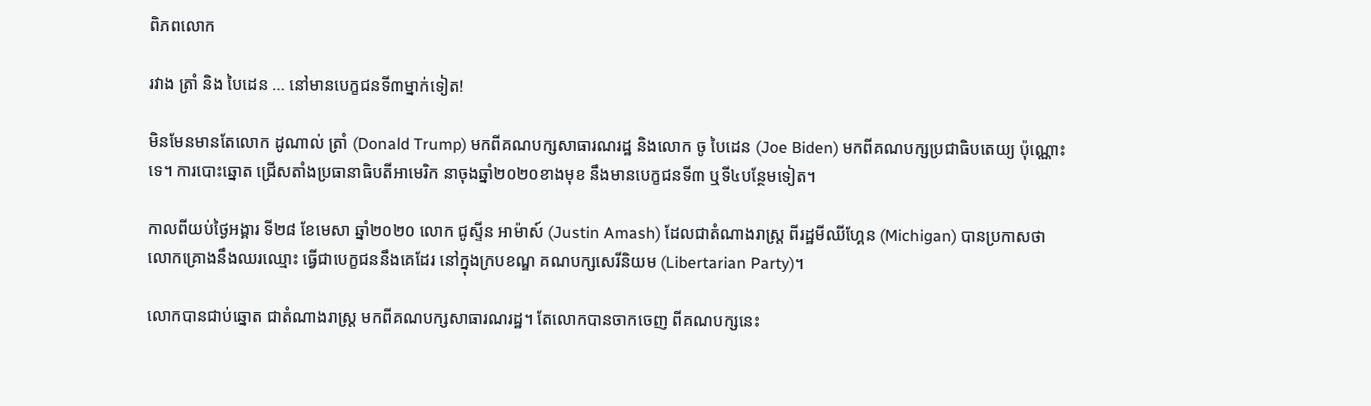ពិភពលោក

រវាង ត្រាំ និង បៃដេន … នៅមានបេក្ខជនទី៣ម្នាក់ទៀត!

មិនមែនមានតែលោក ដូណាល់ ត្រាំ (Donald Trump) មកពីគណបក្សសាធារណរដ្ឋ និងលោក ចូ បៃដេន (Joe Biden) មកពីគណបក្សប្រជាធិបតេយ្យ ប៉ុណ្ណោះទេ។ ការបោះឆ្នោត ជ្រើសតាំងប្រធានាធិបតីអាមេរិក នាចុងឆ្នាំ២០២០ខាងមុខ នឹងមានបេក្ខជនទី៣ ឬទី៤បន្ថែមទៀត។

កាលពីយប់ថ្ងៃអង្គារ ទី២៨ ខែមេសា ឆ្នាំ២០២០ លោក ជូស្ទីន អាម៉ាស៍ (Justin Amash) ដែលជាតំណាងរាស្ត្រ ពីរដ្ឋមីឈីហ្គែន (Michigan) បានប្រកាសថា លោកគ្រោងនឹងឈរឈ្មោះ ធ្វើជាបេក្ខជននឹងគេដែរ នៅក្នុងក្របខណ្ឌ គណបក្សសេរីនិយម (Libertarian Party)។

លោកបានជាប់ឆ្នោត ជាតំណាងរាស្ត្រ មកពីគណបក្សសាធារណរដ្ឋ។ តែលោកបានចាកចេញ ពីគណបក្សនេះ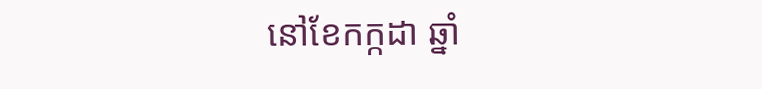នៅខែកក្កដា ឆ្នាំ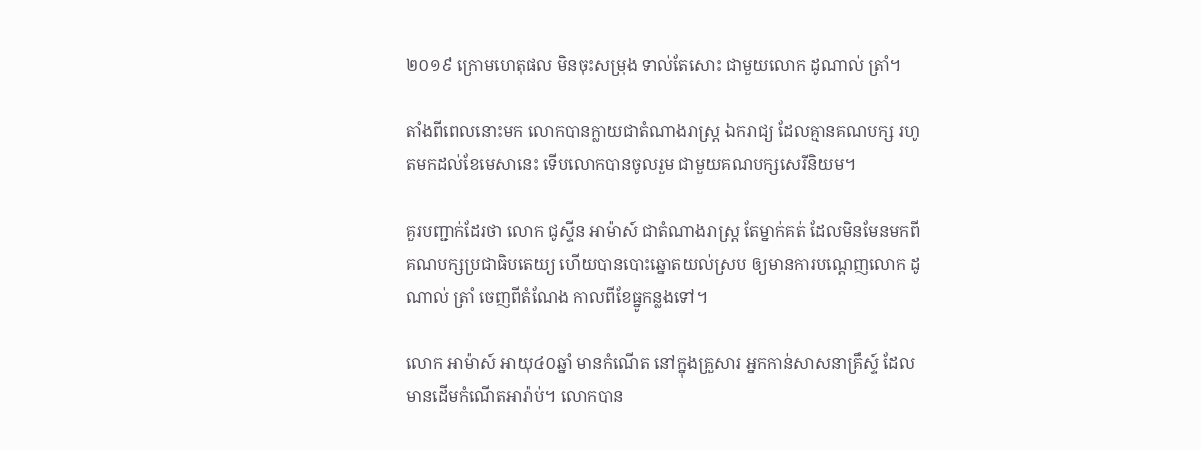២០១៩ ក្រោមហេតុផល មិនចុះសម្រុង ទាល់តែសោះ ជាមួយលោក ដូណាល់ ត្រាំ។

តាំងពីពេលនោះមក លោកបានក្លាយជាតំណាងរាស្ត្រ ឯករាជ្យ ដែលគ្មានគណបក្ស រហូតមកដល់ខែមេសានេះ ទើបលោកបានចូលរួម ជាមួយគណបក្សសេរីនិយម។

គួរបញ្ជាក់ដែរថា លោក ជូស្ទីន អាម៉ាស៍ ជាតំណាងរាស្ត្រ តែម្នាក់គត់ ដែលមិនមែនមកពីគណបក្សប្រជាធិបតេយ្យ ហើយបានបោះឆ្នោតយល់ស្រប ឲ្យមានការបណ្ដេញលោក ដូណាល់ ត្រាំ ចេញពីតំណែង កាលពីខែធ្នូកន្លងទៅ។

លោក អាម៉ាស៍ អាយុ៤០ឆ្នាំ មានកំណើត នៅក្នុងគ្រួសារ អ្នកកាន់សាសនាគ្រឹស្ទ៍ ដែលមានដើមកំណើតអារ៉ាប់។ លោកបាន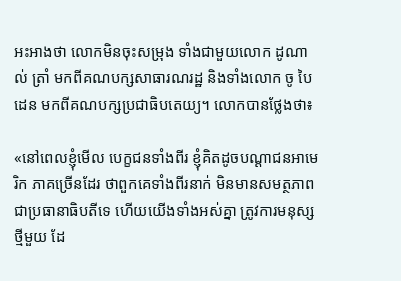អះអាងថា លោកមិនចុះសម្រុង ទាំងជាមួយលោក ដូណាល់ ត្រាំ មកពីគណបក្សសាធារណរដ្ឋ និងទាំងលោក ចូ បៃដេន មកពីគណបក្សប្រជាធិបតេយ្យ។ លោកបានថ្លែងថា៖

«នៅពេលខ្ញុំមើល បេក្ខជនទាំងពីរ ខ្ញុំគិតដូចបណ្ដាជនអាមេរិក ភាគច្រើនដែរ ថាពួកគេទាំងពីរនាក់ មិនមានសមត្ថភាព ជាប្រធានាធិបតីទេ ហើយយើងទាំងអស់គ្នា ត្រូវការមនុស្សថ្មីមួយ ដែ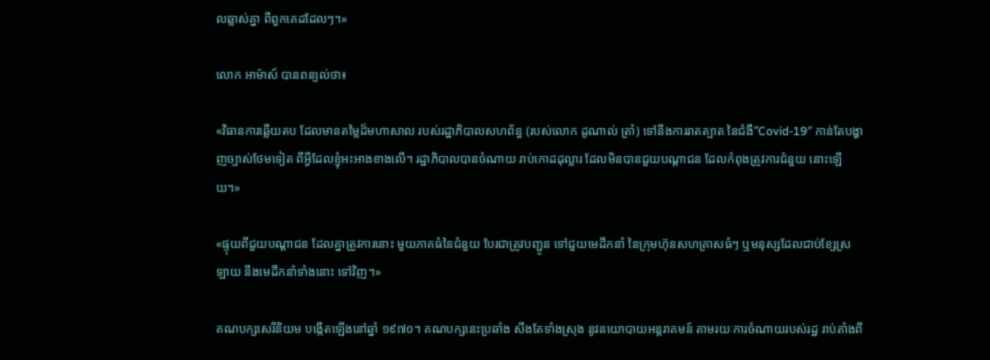លឆ្លាស់គ្នា ពីពួកគេដដែលៗ។»

លោក អាម៉ាស៍ បានពន្យល់ថា៖

«វិធានការឆ្លើយតប ដែលមានតម្លៃដ៏មហាសាល របស់រដ្ឋាភិបាលសហព័ន្ធ (របស់លោក ដូណាល់ ត្រាំ) ទៅនឹងការរាតត្បាត នៃជំងឺ”Covid-19″ កាន់តែបង្ហាញច្បាស់ថែមទៀត ពីអ្វីដែលខ្ញុំអះអាងខាងលើ។ រដ្ឋាភិបាលបានចំណាយ រាប់កោដដុល្លារ ដែលមិនបានជួយបណ្ដាជន ដែលកំពុងត្រូវការជំនួយ នោះឡើយ។»

«ផ្ទុយពីជួយបណ្ដាជន ដែលគ្នាត្រូវការនោះ មួយភាគធំនៃជំនួយ បែរជាត្រូវបញ្ជូន ទៅជួយមេដឹកនាំ នៃក្រុមហ៊ុនសហគ្រាសធំៗ ឬមនុស្សដែលជាប់ខ្សែស្រឡាយ នឹងមេដឹកនាំទាំងនោះ ទៅវិញ។»

គណបក្សសេរីនិយម បង្កើតឡើងនៅឆ្នាំ ១៩៧០។ គណបក្សនេះប្រឆាំង សឹងតែទាំងស្រុង នូវនយោបាយអន្តរាគមន៍ តាមរយៈការចំណាយរបស់រដ្ឋ រាប់តាំងពី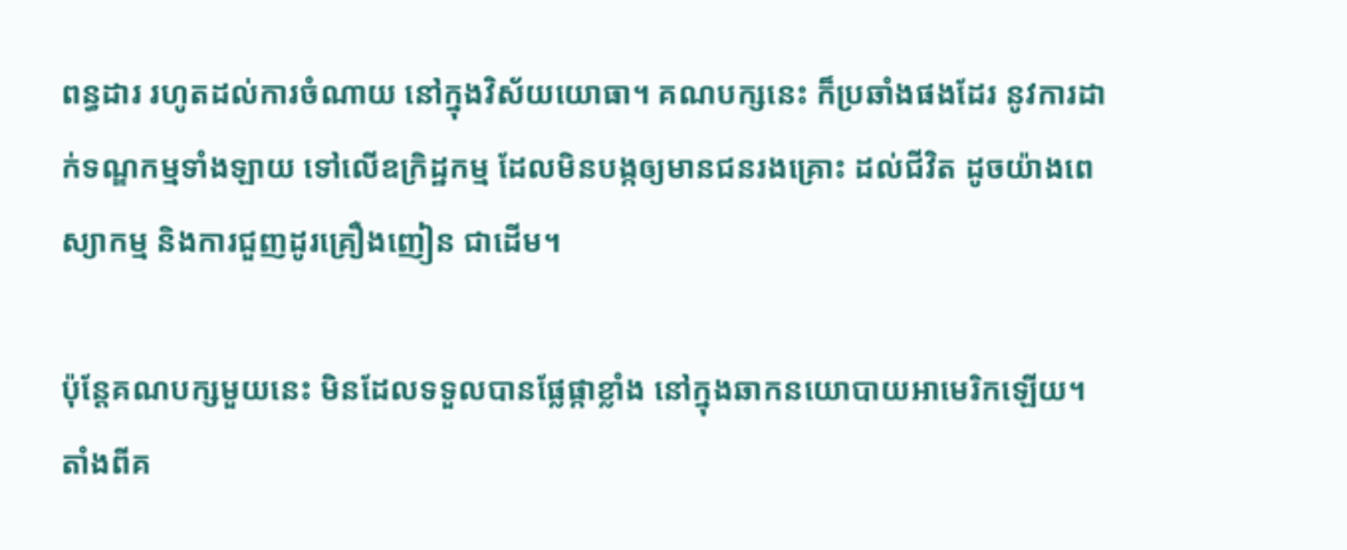ពន្ធដារ រហូតដល់ការចំណាយ នៅក្នុងវិស័យយោធា។ គណបក្សនេះ ក៏ប្រឆាំងផងដែរ នូវការដាក់ទណ្ឌកម្មទាំងឡាយ ទៅលើឧក្រិដ្ឋកម្ម ដែលមិនបង្កឲ្យមានជនរងគ្រោះ ដល់ជីវិត ដូចយ៉ាងពេស្យាកម្ម និងការជួញដូរគ្រឿងញៀន ជាដើម។

ប៉ុន្តែគណបក្សមួយនេះ មិនដែលទទួលបានផ្លែផ្កាខ្លាំង នៅក្នុងឆាកនយោបាយអាមេរិកឡើយ។ តាំងពីគ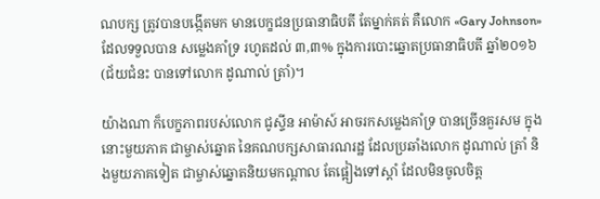ណបក្ស ត្រូវបានបង្កើតមក មានបេក្ខជនប្រធានាធិបតី តែម្នាក់គត់ គឺលោក «Gary Johnson» ដែលទទួលបាន សម្លេងគាំទ្រ រហូតដល់ ៣,៣% ក្នុងការបោះឆ្នោតប្រធានាធិបតី ឆ្នាំ២០១៦ (ជ័យជំនះ បានទៅលោក ដូណាល់ ត្រាំ)។

យ៉ាងណា ក៏បេក្ខភាពរបស់លោក ជូស្ទីន អាម៉ាស៍ អាចរកសម្លេងគាំទ្រ បានច្រើនគួរសម ក្នុងនោះមួយភាគ ជាម្ចាស់ឆ្នោត នៃគណបក្សសាធារណរដ្ឋ ដែលប្រឆាំងលោក ដូណាល់ ត្រាំ និងមួយភាគទៀត ជាម្ចាស់ឆ្នោតនិយមកណ្ដាល តែផ្អៀងទៅស្ដាំ ដែលមិនចូលចិត្ត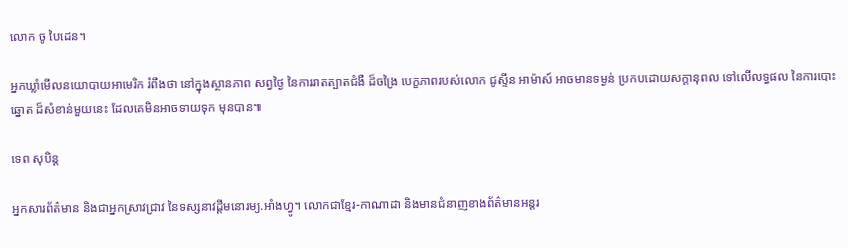លោក ចូ បៃដេន។

អ្នកឃ្លាំមើលនយោបាយអាមេរិក រំពឹងថា នៅក្នុងស្ថានភាព សព្វថ្ងៃ នៃការរាតត្បាតជំងឺ ដ៏ចង្រៃ បេក្ខភាពរបស់លោក ជូស្ទីន អាម៉ាស៍ អាចមានទម្ងន់ ប្រកបដោយសក្ដានុពល ទៅលើលទ្ធផល នៃការបោះឆ្នោត ដ៏សំខាន់មួយនេះ ដែលគេមិនអាចទាយទុក មុនបាន៕

ទេព សុបិន្ត

អ្នកសារព័ត៌មាន និងជាអ្នកស្រាវជ្រាវ នៃទស្សនាវដ្ដីមនោរម្យ.អាំងហ្វូ។ លោកជាខ្មែរ-កាណាដា និងមានជំនាញខាងព័ត៌មានអន្តរ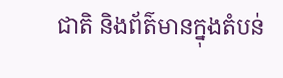ជាតិ និងព័ត៌មានក្នុងតំបន់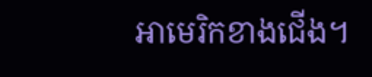អាមេរិកខាងជើង។